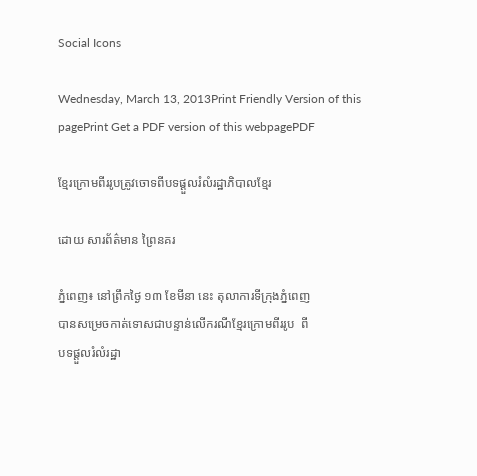Social Icons

Wednesday, March 13, 2013Print Friendly Version of this pagePrint Get a PDF version of this webpagePDF

ខ្មែរក្រោមពីររូបត្រូវចោទពីបទផ្ដួលរំលំរដ្ឋាភិបាលខ្មែរ

ដោយ សារព័ត៌មាន ព្រៃនគរ

ភ្នំពេញ៖ នៅព្រឹកថ្ងៃ ១៣ ខែមីនា នេះ តុលាការទីក្រុងភ្នំពេញ
បានសម្រេចកាត់ទោសជាបន្ទាន់លើករណីខ្មែរក្រោមពីររូប  ពី
បទផ្ដួលរំលំរដ្ឋា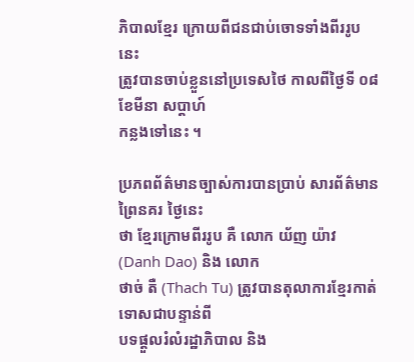ភិបាលខ្មែរ ក្រោយពីជនជាប់ចោទទាំងពីររូបនេះ
ត្រូវបានចាប់ខ្លួននៅប្រទេសថៃ កាលពីថ្ងៃទី ០៨ ខែមីនា សប្ដាហ៍
កន្លងទៅនេះ ។

ប្រភពព័ត៌មានច្បាស់ការបានប្រាប់ សារព័ត៌មាន ព្រៃនគរ ថ្ងៃនេះ
ថា ខ្មែរក្រោមពីររូប គឺ លោក យ័ញ យ៉ាវ (Danh Dao) និង លោក
ថាច់ តឺ (Thach Tu) ត្រូវបានតុលាការខ្មែរកាត់ទោសជាបន្ទាន់ពី
បទផ្ដួលរំលំរដ្ឋាភិបាល និង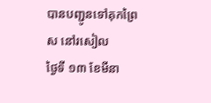បានបញ្ជូនទៅគុកព្រៃស នៅរសៀល
ថ្ងៃទី ១៣ ខែមីនា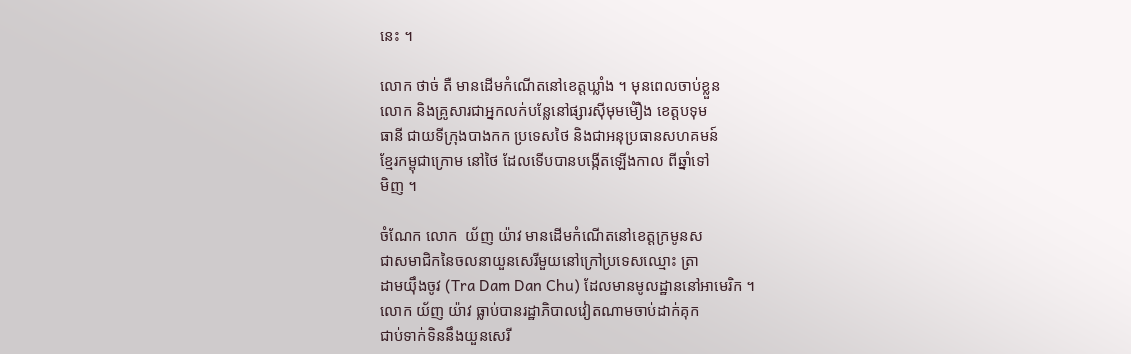នេះ ។

លោក ថាច់ តឺ មានដើមកំណើតនៅខេត្តឃ្លាំង ។ មុនពេលចាប់ខ្លួន
លោក និងគ្រូសារជាអ្នកលក់បន្លែនៅផ្សារស៊ីមុមមំឿង ខេត្តបទុម
ធានី ជាយទីក្រុងបាងកក ប្រទេសថៃ និងជាអនុប្រធានសហគមន៍
ខ្មែរកម្ពុជាក្រោម នៅថៃ ដែលទើបបានបង្កើតឡើងកាល ពីឆ្នាំទៅ
មិញ ។

ចំណែក លោក  យ័ញ យ៉ាវ មានដើមកំណើតនៅខេត្តក្រមូនស
ជាសមាជិកនៃចលនាយួនសេរីមួយនៅក្រៅប្រទេសឈ្មោះ ត្រា
ដាមយ៉ឹងចូវ (Tra Dam Dan Chu) ដែលមានមូលដ្ឋាននៅអាមេរិក ។
លោក យ័ញ យ៉ាវ ធ្លាប់បានរដ្ឋាភិបាលវៀតណាមចាប់ដាក់គុក
ជាប់ទាក់ទិននឹងយួនសេរី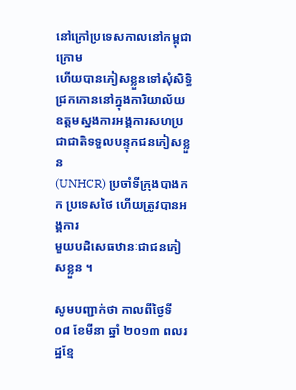នៅក្រៅប្រទេសកាលនៅកម្ពុជាក្រោម
ហើយបានភៀសខ្លួនទៅសុំសិទ្ធិជ្រកកោននៅក្នុងការិយាល័យ
ឧត្ដមស្នងការអង្គការសហប្រជាជាតិទទួលបន្ទុកជនភៀសខ្លួន
(UNHCR) ប្រចាំទីក្រុងបាងកក ប្រទេសថៃ ហើយត្រូវបានអង្គការ
មួយបដិសេធឋានៈជាជនភៀសខ្លួន ។

សូមបញ្ជាក់ថា កាលពីថ្ងៃទី ០៨ ខែមីនា ឆ្នាំ ២០១៣ ពលរដ្ឋខ្មែ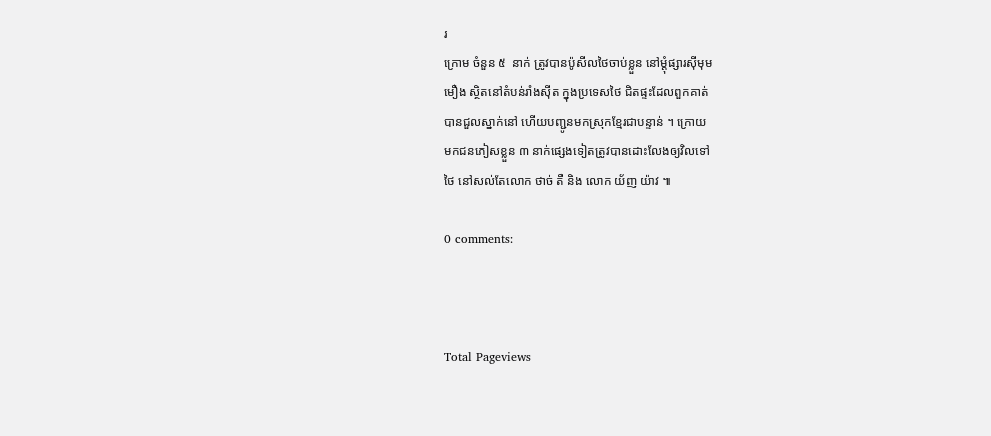រ
ក្រោម ចំនួន ៥  នាក់ ត្រូវបានប៉ូសីលថៃចាប់ខ្លួន នៅម្ដុំផ្សារស៊ីមុម
មឿង ស្ថិតនៅតំបន់រាំងស៊ីត ក្នុងប្រទេសថៃ ជិតផ្ទះដែលពួកគាត់
បានជួលស្នាក់នៅ ហើយបញ្ជូនមកស្រុកខ្មែរជាបន្ទាន់ ។ ក្រោយ
មកជនភៀសខ្លួន ៣ នាក់ផ្សេងទៀតត្រូវបានដោះលែងឲ្យវិលទៅ
ថៃ នៅសល់តែលោក ថាច់ តឺ និង លោក យ័ញ យ៉ាវ ៕

0 comments:



Total Pageviews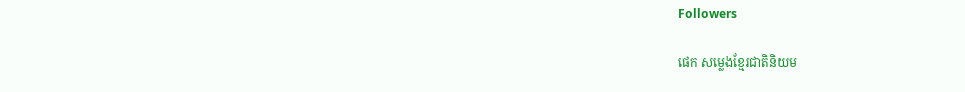Followers

ផេក សម្លេងខ្មែរជាតិនិយម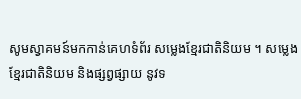សូមស្វាគមន៍មកកាន់គេហទំព័រ សម្លេងខ្មែរជាតិនិយម ។ សម្លេងខ្មែរជាតិនិយម និងផ្សព្វផ្សាយ នូវទ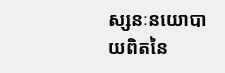ស្សនៈនយោបាយពិតនៃ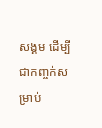សង្គម ដើម្បីជាកញ្ចក់សម្រាប់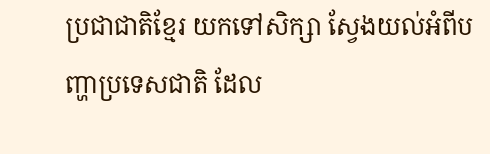ប្រជាជាតិខ្មែរ យកទៅសិក្សា ស្វែងយល់អំពីបញ្ហាប្រទេសជាតិ ដែល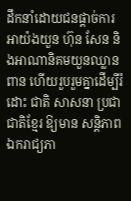ដឹកនាំដោយជនផ្តាច់ការអាយ៉ងយួន ហ៊ុន សែន និងអាណានិគមយួនឈ្លានពាន ហើយរួបរួមគ្នាដើម្បីរំដោះ ជាតិ សាសនា ប្រជាជាតិខ្មែរ ឱ្យមាន សន្តិភាព ឯករាជ្យភា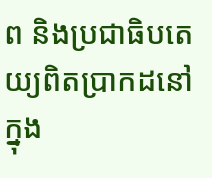ព និងប្រជាធិបតេយ្យពិតប្រាកដនៅក្នុង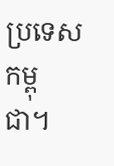ប្រទេសកម្ពុជា។